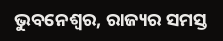ଭୁବନେଶ୍ୱର, ରାଜ୍ୟର ସମସ୍ତ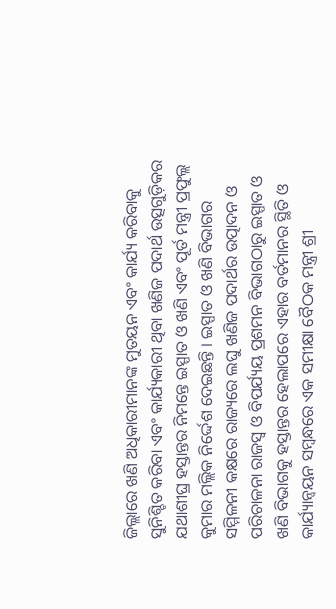ଜିଲ୍ଲାରେ ଖଣି ଅଧିକାରୀମାନଙ୍କ ମୁତୟନ ଏବଂ କାର୍ଯ୍ୟ କରିବାକୁ ସୁନିଶ୍ଚିତ କରିବା ଏବଂ କାର୍ଯ୍ୟକାରୀ ଥିବା ଖଣିଜ ପଦାର୍ଥ ଉତ୍ସଗୁଡ଼ିକର ଯଥାଶୀଘ୍ର ହସ୍ତାନ୍ତର ନିମନ୍ତେ ଇସ୍ପାତ ଓ ଖଣି ଏବଂ ପୂର୍ତ ମନ୍ତ୍ରୀ ପ୍ରଫୁଲ୍ଲ କୁମାର ମଲ୍ଲିକ ନିର୍ଦ୍ଦେଶ ଦେଇଛନ୍ତି । ଇସ୍ପାତ ଓ ଖଣି ବିଭାଗର ସମ୍ମିଳନୀ କକ୍ଷରେ ରାଜ୍ୟରେ ଲଘୁ ଖଣିଜ ପଦାର୍ଥର ଉତ୍ପାଦନ ଓ ପରିଚାଳନା ରାଜସ୍ୱ ଓ ବିପର୍ଯ୍ୟୟ ପ୍ରଶମନ ବିଭାଗଠାରୁ ଇସ୍ପାତ ଓ ଖଣି ବିଭାଗକୁ ହସ୍ତାନ୍ତର ହେଲାପରେ ଏହାର ବର୍ତମାନର ସ୍ଥିତି ଓ କାର୍ଯ୍ୟାନ୍ୱୟନ ସମ୍ବନ୍ଧରେ ଏକ ସମୀକ୍ଷା ବୈଠକ ମନ୍ତ୍ରୀ ଶ୍ରୀ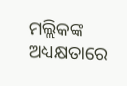ମଲ୍ଲିକଙ୍କ ଅଧ୍ୟକ୍ଷତାରେ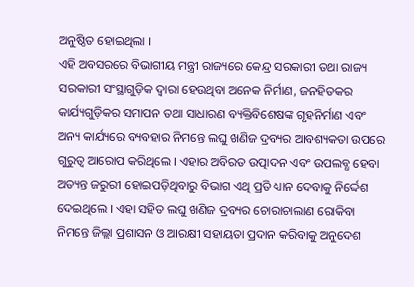ଅନୁଷ୍ଠିତ ହୋଇଥିଲା ।
ଏହି ଅବସରରେ ବିଭାଗୀୟ ମନ୍ତ୍ରୀ ରାଜ୍ୟରେ କେନ୍ଦ୍ର ସରକାରୀ ତଥା ରାଜ୍ୟ ସରକାରୀ ସଂସ୍ଥାଗୁଡ଼ିକ ଦ୍ୱାରା ହେଉଥିବା ଅନେକ ନିର୍ମାଣ, ଜନହିତକର କାର୍ଯ୍ୟଗୁଡ଼ିକର ସମାପନ ତଥା ସାଧାରଣ ବ୍ୟକ୍ତିବିଶେଷଙ୍କ ଗୃହନିର୍ମାଣ ଏବଂ ଅନ୍ୟ କାର୍ଯ୍ୟରେ ବ୍ୟବହାର ନିମନ୍ତେ ଲଘୁ ଖଣିଜ ଦ୍ରବ୍ୟର ଆବଶ୍ୟକତା ଉପରେ ଗୁରୁତ୍ୱ ଆରୋପ କରିଥିଲେ । ଏହାର ଅବିରତ ଉତ୍ପାଦନ ଏବଂ ଉପଲବ୍ଧ ହେବା ଅତ୍ୟନ୍ତ ଜରୁରୀ ହୋଇପଡ଼ିଥିବାରୁ ବିଭାଗ ଏଥି ପ୍ରତି ଧ୍ୟାନ ଦେବାକୁ ନିର୍ଦ୍ଦେଶ ଦେଇଥିଲେ । ଏହା ସହିତ ଲଘୁ ଖଣିଜ ଦ୍ରବ୍ୟର ଚୋରାଚାଲାଣ ରୋକିବା ନିମନ୍ତେ ଜିଲ୍ଲା ପ୍ରଶାସନ ଓ ଆରକ୍ଷୀ ସହାୟତା ପ୍ରଦାନ କରିବାକୁ ଅନୁଦେଶ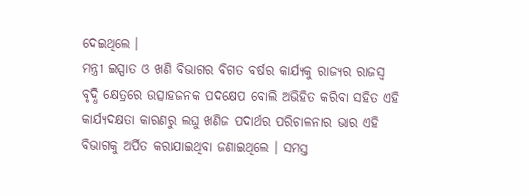ଦେଇଥିଲେ ।
ମନ୍ତ୍ରୀ ଇସ୍ପାତ ଓ ଖଣି ବିଭାଗର ବିଗତ ବର୍ଷର କାର୍ଯ୍ୟକୁ ରାଜ୍ୟର ରାଜସ୍ୱ ବୃଦ୍ଧି କ୍ଷେତ୍ରରେ ଉତ୍ସାହଜନକ ପଦକ୍ଷେପ ବୋଲି ଅଭିହିତ କରିବା ସହିତ ଏହି କାର୍ଯ୍ୟଦକ୍ଷତା କାରଣରୁ ଲଘୁ ଖଣିଜ ପଦାର୍ଥର ପରିଚାଳନାର ଭାର ଏହି ବିଭାଗକୁ ଅର୍ପିତ କରାଯାଇଥିବା ଜଣାଇଥିଲେ । ସମସ୍ତ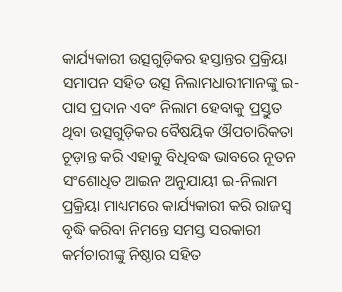କାର୍ଯ୍ୟକାରୀ ଉତ୍ସଗୁଡ଼ିକର ହସ୍ତାନ୍ତର ପ୍ରକ୍ରିୟା ସମାପନ ସହିତ ଉତ୍ସ ନିଲାମଧାରୀମାନଙ୍କୁ ଇ-ପାସ ପ୍ରଦାନ ଏବଂ ନିଲାମ ହେବାକୁ ପ୍ରସ୍ତୁତ ଥିବା ଉତ୍ସଗୁଡ଼ିକର ବୈଷୟିକ ଔପଚାରିକତା ଚୂଡ଼ାନ୍ତ କରି ଏହାକୁ ବିଧିବଦ୍ଧ ଭାବରେ ନୂତନ ସଂଶୋଧିତ ଆଇନ ଅନୁଯାୟୀ ଇ-ନିଲାମ ପ୍ରକ୍ରିୟା ମାଧ୍ୟମରେ କାର୍ଯ୍ୟକାରୀ କରି ରାଜସ୍ୱ ବୃଦ୍ଧି କରିବା ନିମନ୍ତେ ସମସ୍ତ ସରକାରୀ କର୍ମଚାରୀଙ୍କୁ ନିଷ୍ଠାର ସହିତ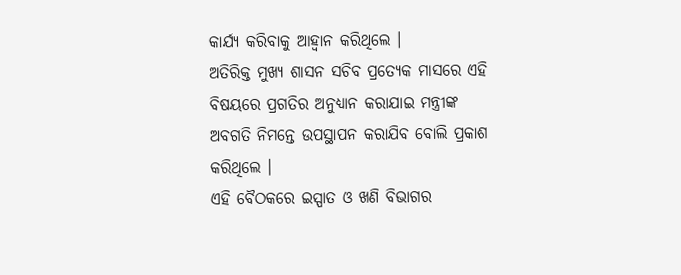କାର୍ଯ୍ୟ କରିବାକୁ ଆହ୍ୱାନ କରିଥିଲେ ।
ଅତିରିକ୍ତ ମୁଖ୍ୟ ଶାସନ ସଚିବ ପ୍ରତ୍ୟେକ ମାସରେ ଏହି ବିଷୟରେ ପ୍ରଗତିର ଅନୁଧ୍ୟାନ କରାଯାଇ ମନ୍ତ୍ରୀଙ୍କ ଅବଗତି ନିମନ୍ତେ ଉପସ୍ଥାପନ କରାଯିବ ବୋଲି ପ୍ରକାଶ କରିଥିଲେ ।
ଏହି ବୈଠକରେ ଇସ୍ପାତ ଓ ଖଣି ବିଭାଗର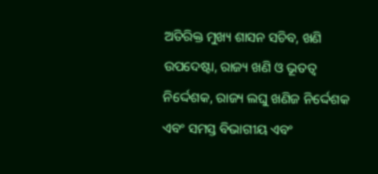ଅତିରିକ୍ତ ମୁଖ୍ୟ ଶାସନ ସଚିବ, ଖଣି ଉପଦେଷ୍ଟା, ରାଜ୍ୟ ଖଣି ଓ ଭୂତତ୍ୱ ନିର୍ଦ୍ଦେଶକ, ରାଜ୍ୟ ଲଘୁ ଖଣିଜ ନିର୍ଦ୍ଦେଶକ ଏବଂ ସମସ୍ତ ବିଭାଗୀୟ ଏବଂ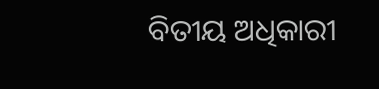ବିତୀୟ ଅଧିକାରୀ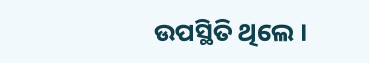ଉପସ୍ଥିତି ଥିଲେ ।